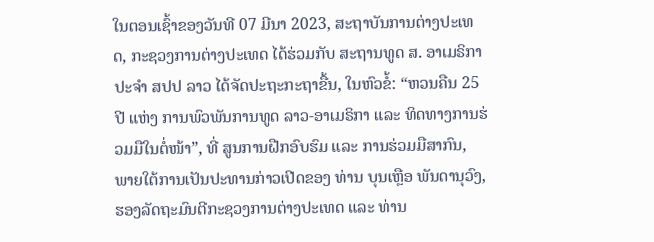ໃນຕອນເຊົ້າຂອງວັນທີ 07 ມີນາ 2023, ສະຖາບັນການຕ່າງປະເທດ, ກະຊວງການຕ່າງປະເທດ ໄດ້ຮ່ວມກັບ ສະຖານທູດ ສ. ອາເມຣິກາ ປະຈໍາ ສປປ ລາວ ໄດ້ຈັດປະຖະກະຖາຂື້ນ, ໃນຫົວຂໍ້: “ຫວນຄືນ 25 ປີ ແຫ່ງ ການພົວພັນການທູດ ລາວ-ອາເມຣິກາ ແລະ ທິດທາງການຮ່ວມມືໃນຕໍ່ໜ້າ”, ທີ່ ສູນການຝືກອົບຮົມ ແລະ ການຮ່ວມມືສາກົນ, ພາຍໃຕ້ການເປັນປະທານກ່າວເປີດຂອງ ທ່ານ ບຸນເຫຼືອ ພັນດານຸວົງ, ຮອງລັດຖະມົນຕີກະຊວງການຕ່າງປະເທດ ແລະ ທ່ານ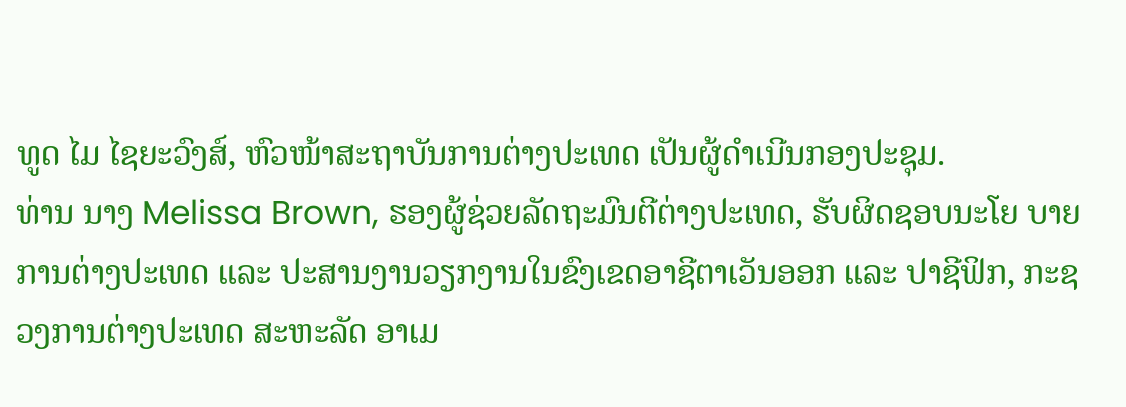ທູດ ໄມ ໄຊຍະວົງສ໌, ຫົວໜ້າສະຖາບັນການຕ່າງປະເທດ ເປັນຜູ້ດໍາເນີນກອງປະຊຸມ.
ທ່ານ ນາງ Melissa Brown, ຮອງຜູ້ຊ່ວຍລັດຖະມົນຕີຕ່າງປະເທດ, ຮັບຜິດຊອບນະໂຍ ບາຍການຕ່າງປະເທດ ແລະ ປະສານງານວຽກງານໃນຂົງເຂດອາຊີຕາເວັນອອກ ແລະ ປາຊີຟິກ, ກະຊວງການຕ່າງປະເທດ ສະຫະລັດ ອາເມ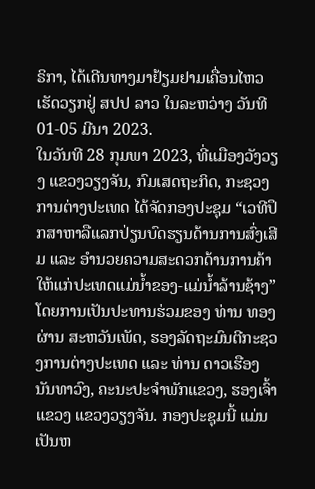ຣິກາ, ໄດ້ເດີນທາງມາຢ້ຽມຢາມເຄື່ອນໄຫວເຮັດວຽກຢູ່ ສປປ ລາວ ໃນລະຫວ່າງ ວັນທີ 01-05 ມີນາ 2023.
ໃນວັນທີ 28 ກຸມພາ 2023, ທີ່ແມືອງວັງວຽງ ແຂວງວຽງຈັນ, ກົມເສດຖະກິດ, ກະຊວງການຕ່າງປະເທດ ໄດ້ຈັດກອງປະຊຸມ “ເວທີປຶກສາຫາລືແລກປ່ຽນບົດຮຽນດ້ານການສົ່ງເສີມ ແລະ ອໍານວຍຄວາມສະດວກດ້ານການຄ້າ ໃຫ້ແກ່ປະເທດແມ່ນໍ້າຂອງ-ແມ່ນໍ້າລ້ານຊ້າງ” ໂດຍການເປັນປະທານຮ່ວມຂອງ ທ່ານ ທອງຜ່ານ ສະຫວັນເພັດ, ຮອງລັດຖະມົນຕີກະຊວງການຕ່າງປະເທດ ແລະ ທ່ານ ດາວເຮືອງ ນັນທາວົງ, ຄະນະປະຈໍາພັກແຂວງ, ຮອງເຈົ້າແຂວງ ແຂວງວຽງຈັນ. ກອງປະຊຸມນີ້ ແມ່ນເປັນຫ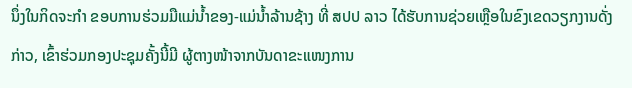ນຶ່ງໃນກິດຈະກໍາ ຂອບການຮ່ວມມືແມ່ນໍ້າຂອງ-ແມ່ນໍ້າລ້ານຊ້າງ ທີ່ ສປປ ລາວ ໄດ້ຮັບການຊ່ວຍເຫຼືອໃນຂົງເຂດວຽກງານດັ່ງກ່າວ, ເຂົ້າຮ່ວມກອງປະຊຸມຄັ້ງນີ້ມີ ຜູ້ຕາງໜ້າຈາກບັນດາຂະແໜງການ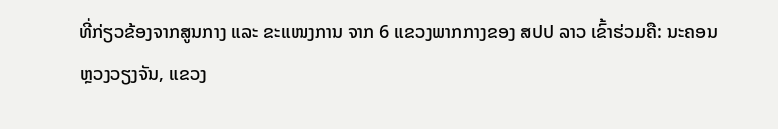ທີ່ກ່ຽວຂ້ອງຈາກສູນກາງ ແລະ ຂະແໜງການ ຈາກ 6 ແຂວງພາກກາງຂອງ ສປປ ລາວ ເຂົ້າຮ່ວມຄື: ນະຄອນຫຼວງວຽງຈັນ, ແຂວງ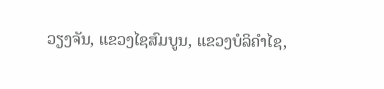ວຽງຈັນ, ແຂວງໄຊສົມບູນ, ແຂວງບໍລິຄໍາໄຊ,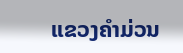ແຂວງຄໍາມ່ວນ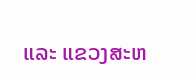ແລະ ແຂວງສະຫ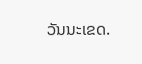ວັນນະເຂດ.